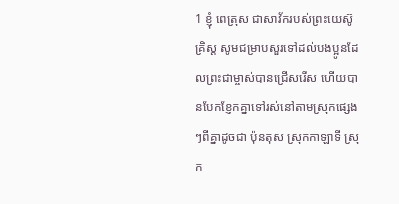1 ខ្ញុំ ពេត្រុស ជាសាវ័ករបស់ព្រះយេស៊ូគ្រិស្ត សូមជម្រាបសួរទៅដល់បងប្អូនដែលព្រះជាម្ចាស់បានជ្រើសរើស ហើយបានបែកខ្ញែកគ្នាទៅរស់នៅតាមស្រុកផ្សេងៗពីគ្នាដូចជា ប៉ុនតុស ស្រុកកាឡាទី ស្រុក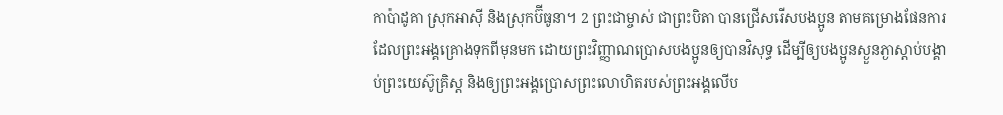កាប៉ាដូគា ស្រុកអាស៊ី និងស្រុកប៊ីធូនា។ 2 ព្រះជាម្ចាស់ ជាព្រះបិតា បានជ្រើសរើសបងប្អូន តាមគម្រោងផែនការដែលព្រះអង្គគ្រោងទុកពីមុនមក ដោយព្រះវិញ្ញាណប្រោសបងប្អូនឲ្យបានវិសុទ្ធ ដើម្បីឲ្យបងប្អូនស្ងួនភ្ងាស្ដាប់បង្គាប់ព្រះយេស៊ូគ្រិស្ដ និងឲ្យព្រះអង្គប្រោសព្រះលោហិតរបស់ព្រះអង្គលើប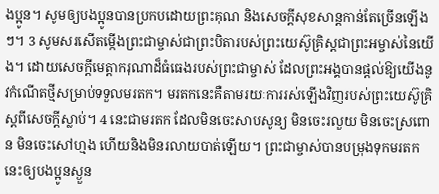ងប្អូន។ សូមឲ្យបងប្អូនបានប្រកបដោយព្រះគុណ និងសេចក្ដីសុខសាន្តកាន់តែច្រើនឡើងៗ។ 3 សូមសរសើតម្កើងព្រះជាម្ចាស់ជាព្រះបិតារបស់ព្រះយេស៊ូគ្រិស្ដជាព្រះអម្ចាស់នៃយើង។ ដោយសេចក្ដីមេត្ដាករុណាដ៏ធំធេងរបស់ព្រះជាម្ចាស់ ដែលព្រះអង្គបានផ្តល់ឱ្យយើងនូវកំណើតថ្មីសម្រាប់ទទួលមរតក។ មរតកនេះគឺតាមរយៈការរស់ឡើងវិញរបស់ព្រះយេស៊ូគ្រិស្តពីសេចក្តីស្លាប់។ 4 នេះជាមរតក ដែលមិនចេះសាបសូន្យ មិនចេះរលួយ មិនចេះស្រពោន មិនចេះសៅហ្មង ហើយនិងមិនរលាយបាត់ឡើយ។ ព្រះជាម្ចាស់បានបម្រុងទុកមរតកនេះឲ្យបងប្អូនស្ងួន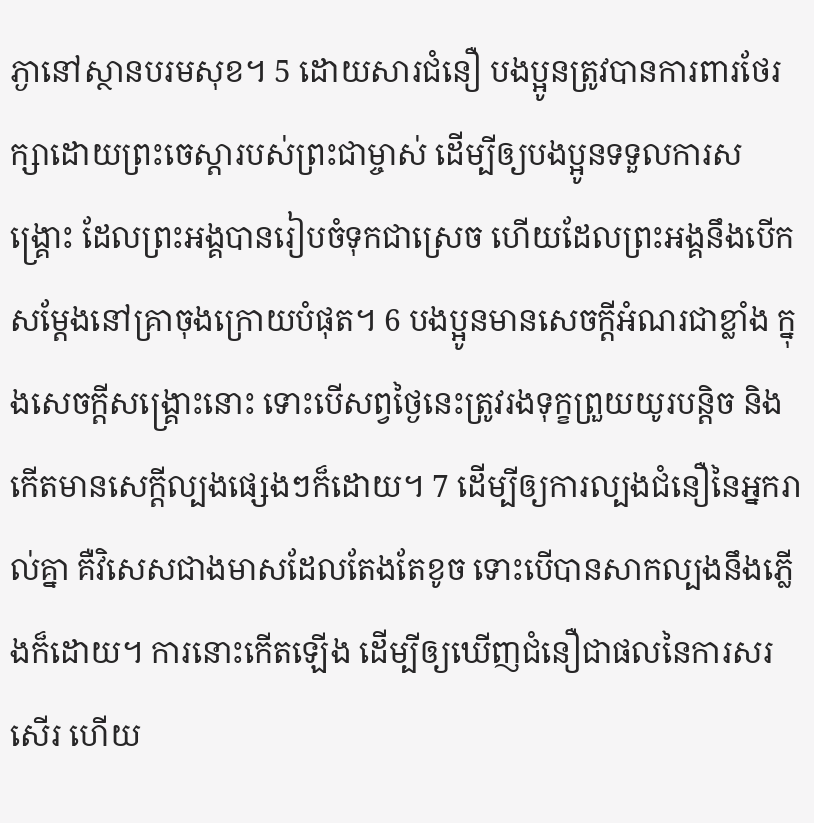ភ្ងានៅស្ថានបរមសុខ។ 5 ដោយសារជំនឿ បងប្អូនត្រូវបានការពារថែរក្សាដោយព្រះចេស្តារបស់ព្រះជាម្ចាស់ ដើម្បីឲ្យបងប្អូនទទួលការសង្គ្រោះ ដែលព្រះអង្គបានរៀបចំទុកជាស្រេច ហើយដែលព្រះអង្គនឹងបើកសម្តែងនៅគ្រាចុងក្រោយបំផុត។ 6 បងប្អូនមានសេចក្តីអំណរជាខ្លាំង ក្នុងសេចក្តីសង្គ្រោះនោះ ទោះបើសព្វថ្ងៃនេះត្រូវរងទុក្ខព្រួយយូរបន្តិច និងកើតមានសេក្តីល្បងផ្សេងៗក៏ដោយ។ 7 ដើម្បីឲ្យការល្បងជំនឿនៃអ្នករាល់គ្នា គឺវិសេសជាងមាសដែលតែងតែខូច ទោះបើបានសាកល្បងនឹងភ្លើងក៏ដោយ។ ការនោះកើតឡើង ដើម្បីឲ្យឃើញជំនឿជាផលនៃការសរសើរ ហើយ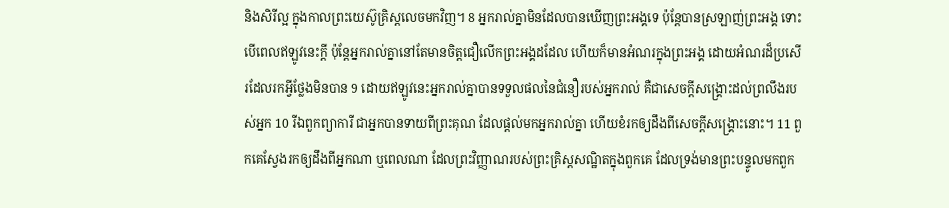និងសិរីល្អ ក្នុងកាលព្រះយេស៊ូគ្រិស្តលេចមកវិញ។ 8 អ្នករាល់គ្នាមិនដែលបានឃើញព្រះអង្គទេ ប៉ុន្តែបានស្រឡាញ់ព្រះអង្គ ទោះបើពេលឥឡូវនេះក្តី ប៉ុន្តែអ្នករាល់គ្នានៅតែមានចិត្តជឿលើកព្រះអង្គដដែល ហើយក៏មានអំណរក្នុងព្រះអង្គ ដោយអំណរដ៏ប្រសើរដែលរកអ្វីថ្លែងមិនបាន 9 ដោយឥឡូវនេះអ្នករាល់គ្នាបានទទួលផលនៃជំនឿរបស់អ្នករាល់ គឺជាសេចក្តីសង្គ្រោះដល់ព្រលឹងរបស់អ្នក 10 រីឯពួកព្យាការី ជាអ្នកបានទាយពីព្រះគុណ ដែលផ្តល់មកអ្នករាល់គ្នា ហើយខំរកឲ្យដឹងពីសេចក្តីសង្គ្រោះនោះ។ 11 ពួកគេស្វែងរកឲ្យដឹងពីអ្នកណា ឬពេលណា ដែលព្រះវិញ្ញាណរបស់ព្រះគ្រិស្តសណ្ឋិតក្នុងពួកគេ ដែលទ្រង់មានព្រះបន្ទូលមកពួក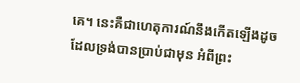គេ។ នេះគឺជាហេតុការណ៍នឹងកើតឡើងដូចដែលទ្រង់បានប្រាប់ជាមុន អំពីព្រះ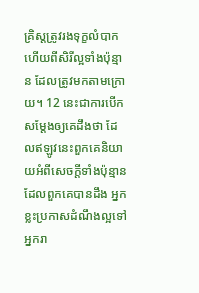គ្រិស្តត្រូវរងទុក្ខលំបាក ហើយពីសិរីល្អទាំងប៉ុន្មាន ដែលត្រូវមកតាមក្រោយ។ 12 នេះជាការបើកសម្តែងឲ្យគេដឹងថា ដែលឥឡូវនេះពួកគេនិយាយអំពីសេចក្តីទាំងប៉ុន្មានដែលពួកគេបានដឹង អ្នកខ្លះប្រកាសដំណឹងល្អទៅអ្នករា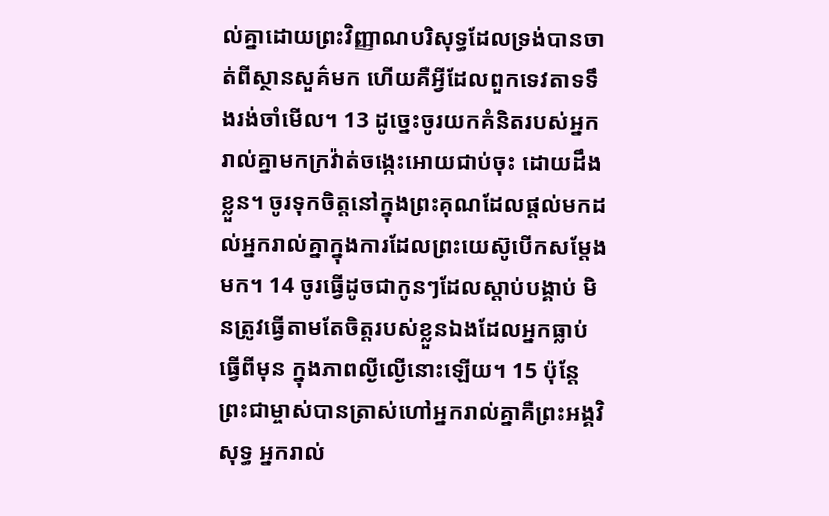ល់គ្នាដោយព្រះវិញ្ញាណបរិសុទ្ធដែលទ្រង់បានចាត់ពីស្ថានសួគ៌មក ហើយគឺអ្វីដែលពួកទេវតាទទឹងរង់ចាំមើល។ 13 ដូច្នេះចូរយកគំនិតរបស់អ្នករាល់គ្នាមកក្រវ៉ាត់ចង្កេះអោយជាប់ចុះ ដោយដឹងខ្លួន។ ចូរទុកចិត្តនៅក្នុងព្រះគុណដែលផ្តល់មកដល់អ្នករាល់គ្នាក្នុងការដែលព្រះយេស៊ូបើកសម្តែងមក។ 14 ចូរធ្វើដូចជាកូនៗដែលស្តាប់បង្គាប់ មិនត្រូវធ្វើតាមតែចិត្តរបស់ខ្លួនឯងដែលអ្នកធ្លាប់ធ្វើពីមុន ក្នុងភាពល្ងីល្ងើនោះឡើយ។ 15 ប៉ុន្តែ ព្រះជាម្ចាស់បានត្រាស់ហៅអ្នករាល់គ្នាគឺព្រះអង្គវិសុទ្ធ អ្នករាល់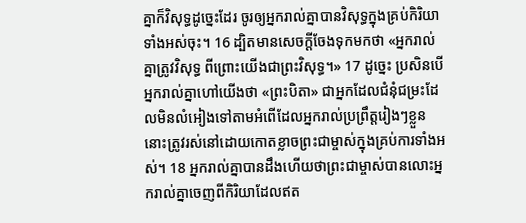គ្នាក៏វិសុទ្ធដូច្នេះដែរ ចូរឲ្យអ្នករាល់គ្នាបានវិសុទ្ធក្នុងគ្រប់កិរិយាទាំងអស់ចុះ។ 16 ដ្បិតមានសេចក្តីចែងទុកមកថា «អ្នករាល់គ្នាត្រូវវិសុទ្ធ ពីព្រោះយើងជាព្រះវិសុទ្ធ។» 17 ដូច្នេះ ប្រសិនបើអ្នករាល់គ្នាហៅយើងថា «ព្រះបិតា» ជាអ្នកដែលជំនុំជម្រះដែលមិនលំអៀងទៅតាមអំពើដែលអ្នករាល់ប្រព្រឹត្តរៀងៗខ្លួន នោះត្រូវរស់នៅដោយកោតខ្លាចព្រះជាម្ចាស់ក្នុងគ្រប់ការទាំងអស់។ 18 អ្នករាល់គ្នាបានដឹងហើយថាព្រះជាម្ចាស់បានលោះអ្នករាល់គ្នាចេញពីកិរិយាដែលឥត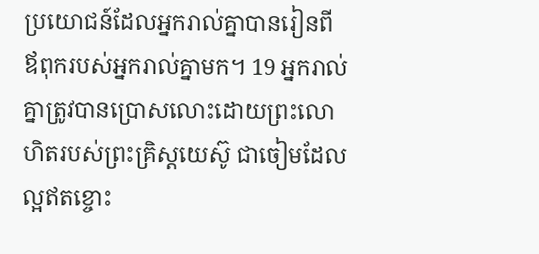ប្រយោជន៍ដែលអ្នករាល់គ្នាបានរៀនពីឪពុករបស់អ្នករាល់គ្នាមក។ 19 អ្នករាល់គ្នាត្រូវបានប្រោសលោះដោយព្រះលោហិតរបស់ព្រះគ្រិស្តយេស៊ូ ជាចៀមដែលល្អឥតខ្ចោះ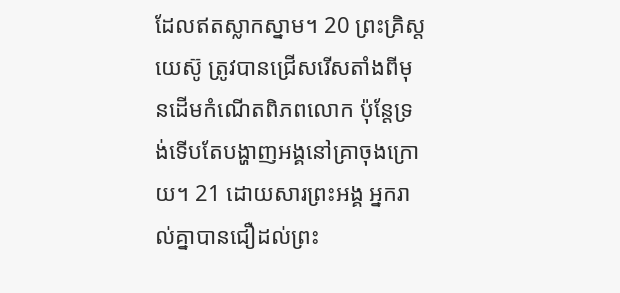ដែលឥតស្លាកស្នាម។ 20 ព្រះគ្រិស្តយេស៊ូ ត្រូវបានជ្រើសរើសតាំងពីមុនដើមកំណើតពិភពលោក ប៉ុន្តែទ្រង់ទើបតែបង្ហាញអង្គនៅគ្រាចុងក្រោយ។ 21 ដោយសារព្រះអង្គ អ្នករាល់គ្នាបានជឿដល់ព្រះ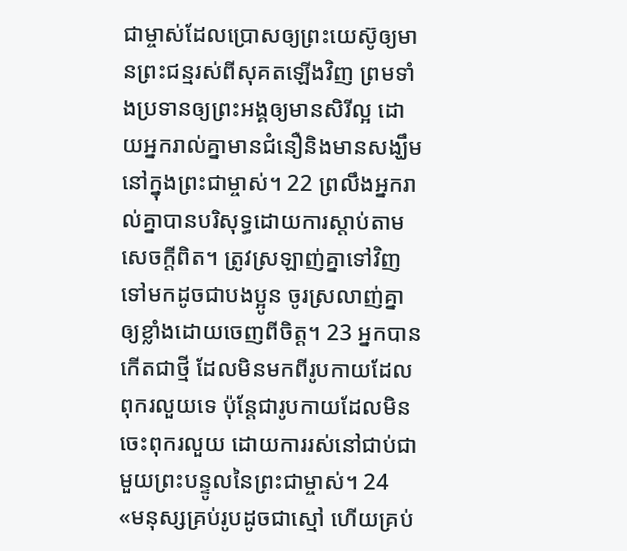ជាម្ចាស់ដែលប្រោសឲ្យព្រះយេស៊ូឲ្យមានព្រះជន្មរស់ពីសុគតឡើងវិញ ព្រមទាំងប្រទានឲ្យព្រះអង្គឲ្យមានសិរីល្អ ដោយអ្នករាល់គ្នាមានជំនឿនិងមានសង្ឃឹមនៅក្នុងព្រះជាម្ចាស់។ 22 ព្រលឹងអ្នករាល់គ្នាបានបរិសុទ្ធដោយការស្តាប់តាមសេចក្តីពិត។ ត្រូវស្រឡាញ់គ្នាទៅវិញទៅមកដូចជាបងប្អូន ចូរស្រលាញ់គ្នាឲ្យខ្លាំងដោយចេញពីចិត្ត។ 23 អ្នកបានកើតជាថ្មី ដែលមិនមកពីរូបកាយដែលពុករលួយទេ ប៉ុន្តែជារូបកាយដែលមិនចេះពុករលួយ ដោយការរស់នៅជាប់ជាមួយព្រះបន្ទូលនៃព្រះជាម្ចាស់។ 24 «មនុស្សគ្រប់រូបដូចជាស្មៅ ហើយគ្រប់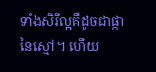ទាំងសិរីល្អគឺដូចជាផ្កានៃស្មៅ។ ហើយ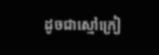ដូចជាស្មៅក្រៀ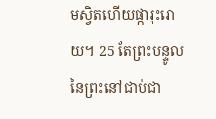មស្វិតហើយផ្ការុះរោយ។ 25 តែព្រះបន្ទូលនៃព្រះនៅជាប់ជា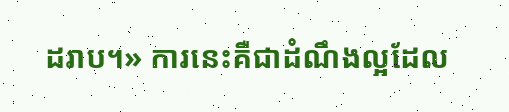ដរាប។» ការនេះគឺជាដំណឹងល្អដែល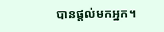បានផ្តល់មកអ្នក។